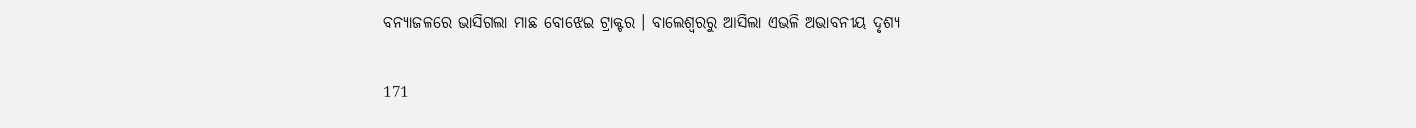ବନ୍ୟାଜଳରେ ଭାସିଗଲା ମାଛ ବୋଝେଇ ଟ୍ରାକ୍ଟର । ବାଲେଶ୍ୱରରୁ ଆସିଲା ଏଭଳି ଅଭାବନୀୟ ଦୃଶ୍ୟ

171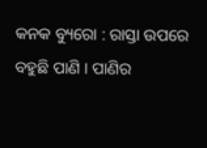କନକ ବ୍ୟୁରୋ : ରାସ୍ତା ଉପରେ ବହୁଛି ପାଣି । ପାଣିର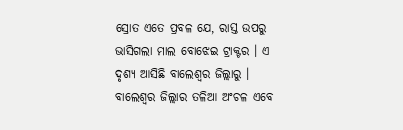ସ୍ରୋତ ଏତେ ପ୍ରବଳ ଯେ, ରାସ୍ତ ଉପରୁ ଭାସିଗଲା ମାଲ ବୋଝେଇ ଟ୍ରାକ୍ଟର । ଏ ଦୃଶ୍ୟ ଆସିଛି ବାଲେଶ୍ୱର ଜିଲ୍ଲାରୁ । ବାଲେଶ୍ୱର ଜିଲ୍ଲାର ତଳିଆ ଅଂଚଳ ଏବେ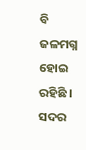ବି ଜଳମଗ୍ନ ହୋଇ ରହିଛି । ସଦର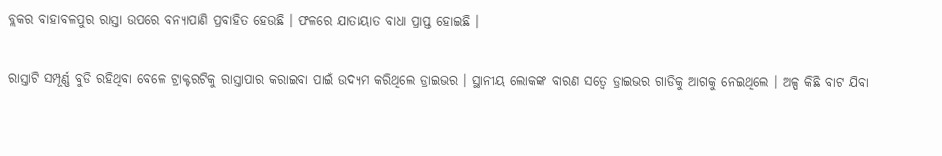ବ୍ଲକର ବାହାବଳପୁର ରାସ୍ତା ଉପରେ ବନ୍ୟାପାଣି ପ୍ରବାହିତ ହେଉଛି । ଫଳରେ ଯାତାୟାତ ବାଧା ପ୍ରାପ୍ତ ହୋଇଛି ।

ରାସ୍ତାଟି ସମ୍ପୂର୍ଣ୍ଣ ବୁଡି ରହିଥିବା ବେଳେ ଟ୍ରାକ୍ଟରଟିକୁ ରାସ୍ତାପାର କରାଇବା ପାଇଁ ଉଦ୍ୟମ କରିଥିଲେ ଡ୍ରାଇଭର । ସ୍ଥାନୀୟ ଲୋକଙ୍କ ବାରଣ ସତ୍ୱେ ଡ୍ରାଇଭର ଗାଡିକୁ ଆଗକୁ ନେଇଥିଲେ । ଅଳ୍ପ କିଛି ବାଟ ଯିବା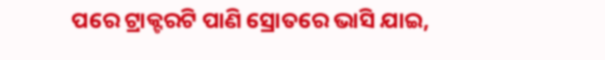ପରେ ଟ୍ରାକ୍ଟରଟି ପାଣି ସ୍ରୋତରେ ଭାସି ଯାଇ,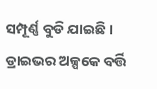ସମ୍ପୂର୍ଣ୍ଣ ବୁଡି ଯାଇଛି । ଡ୍ରାଇଭର ଅଳ୍ପକେ ବର୍ତ୍ତି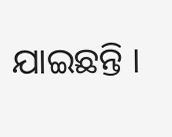ଯାଇଛନ୍ତି ।